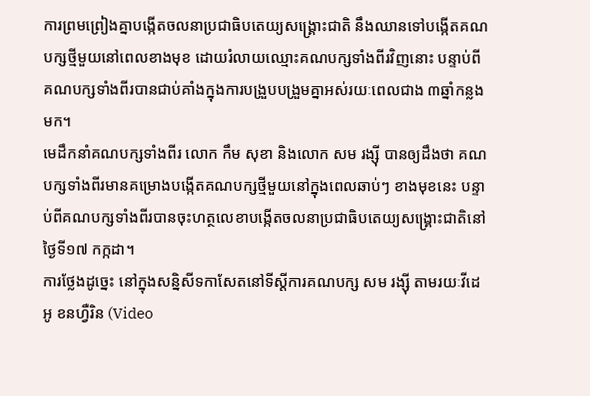ការព្រមព្រៀងគ្នាបង្កើតចលនាប្រជាធិបតេយ្យសង្គ្រោះជាតិ នឹងឈានទៅបង្កើតគណបក្សថ្មីមួយនៅពេលខាងមុខ ដោយរំលាយឈ្មោះគណបក្សទាំងពីរវិញនោះ បន្ទាប់ពីគណបក្សទាំងពីរបានជាប់គាំងក្នុងការបង្រួបបង្រួមគ្នាអស់រយៈពេលជាង ៣ឆ្នាំកន្លងមក។
មេដឹកនាំគណបក្សទាំងពីរ លោក កឹម សុខា និងលោក សម រង្ស៊ី បានឲ្យដឹងថា គណបក្សទាំងពីរមានគម្រោងបង្កើតគណបក្សថ្មីមួយនៅក្នុងពេលឆាប់ៗ ខាងមុខនេះ បន្ទាប់ពីគណបក្សទាំងពីរបានចុះហត្ថលេខាបង្កើតចលនាប្រជាធិបតេយ្យសង្រ្គោះជាតិនៅថ្ងៃទី១៧ កក្កដា។
ការថ្លែងដូច្នេះ នៅក្នុងសន្និសីទកាសែតនៅទីស្ដីការគណបក្ស សម រង្ស៊ី តាមរយៈវីដេអូ ខនហ្វឺរិន (Video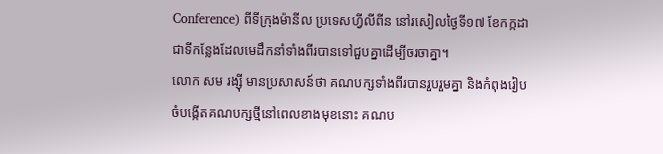Conference) ពីទីក្រុងម៉ានីល ប្រទេសហ្វីលីពីន នៅរសៀលថ្ងៃទី១៧ ខែកក្កដា ជាទីកន្លែងដែលមេដឹកនាំទាំងពីរបានទៅជួបគ្នាដើម្បីចរចាគ្នា។
លោក សម រង្ស៊ី មានប្រសាសន៍ថា គណបក្សទាំងពីរបានរួបរួមគ្នា និងកំពុងរៀបចំបង្កើតគណបក្សថ្មីនៅពេលខាងមុខនោះ គណប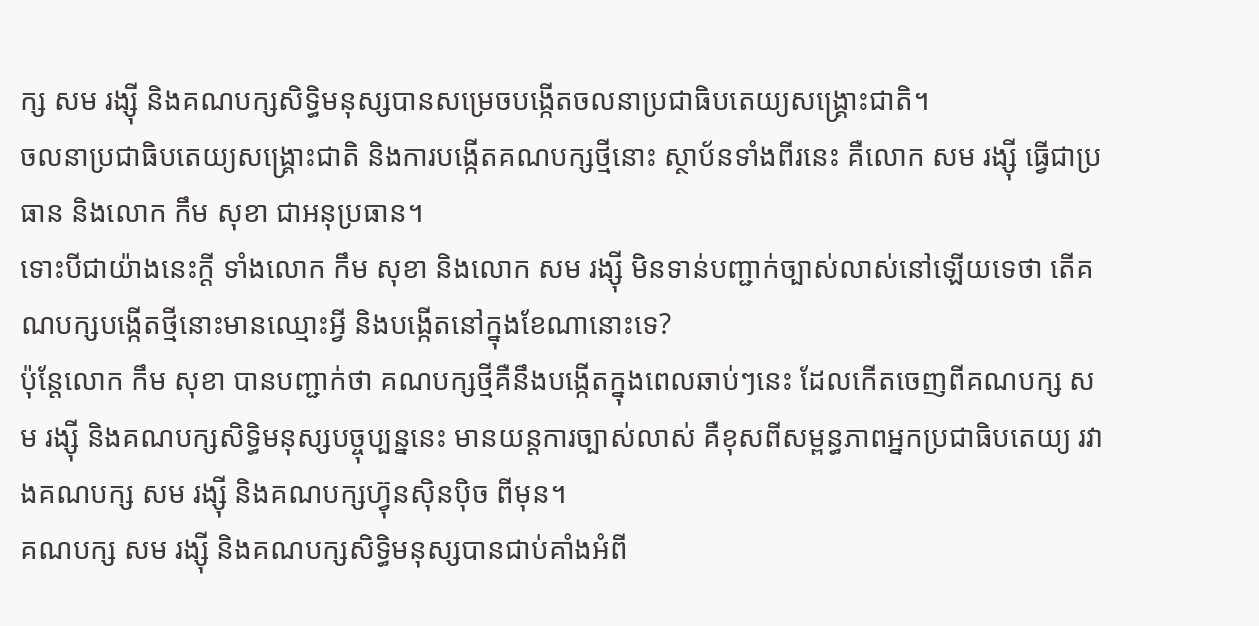ក្ស សម រង្ស៊ី និងគណបក្សសិទ្ធិមនុស្សបានសម្រេចបង្កើតចលនាប្រជាធិបតេយ្យសង្គ្រោះជាតិ។
ចលនាប្រជាធិបតេយ្យសង្គ្រោះជាតិ និងការបង្កើតគណបក្សថ្មីនោះ ស្ថាប័នទាំងពីរនេះ គឺលោក សម រង្ស៊ី ធ្វើជាប្រធាន និងលោក កឹម សុខា ជាអនុប្រធាន។
ទោះបីជាយ៉ាងនេះក្ដី ទាំងលោក កឹម សុខា និងលោក សម រង្ស៊ី មិនទាន់បញ្ជាក់ច្បាស់លាស់នៅឡើយទេថា តើគណបក្សបង្កើតថ្មីនោះមានឈ្មោះអ្វី និងបង្កើតនៅក្នុងខែណានោះទេ?
ប៉ុន្តែលោក កឹម សុខា បានបញ្ជាក់ថា គណបក្សថ្មីគឺនឹងបង្កើតក្នុងពេលឆាប់ៗនេះ ដែលកើតចេញពីគណបក្ស សម រង្ស៊ី និងគណបក្សសិទ្ធិមនុស្សបច្ចុប្បន្ននេះ មានយន្តការច្បាស់លាស់ គឺខុសពីសម្ពន្ធភាពអ្នកប្រជាធិបតេយ្យ រវាងគណបក្ស សម រង្ស៊ី និងគណបក្សហ៊្វុនស៊ិនប៉ិច ពីមុន។
គណបក្ស សម រង្ស៊ី និងគណបក្សសិទ្ធិមនុស្សបានជាប់គាំងអំពី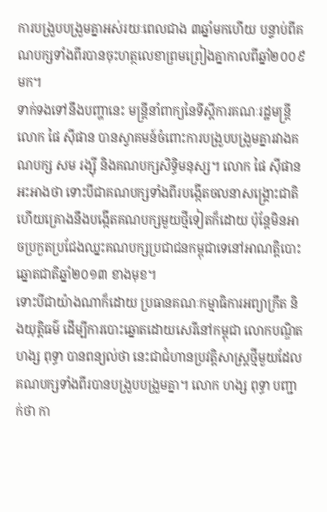ការបង្រួបបង្រួមគ្នាអស់រយៈពេលជាង ៣ឆ្នាំមកហើយ បន្ទាប់ពីគណបក្សទាំងពីរបានចុះហត្ថលេខាព្រមព្រៀងគ្នាកាលពីឆ្នាំ២០០៩ មក។
ទាក់ទងទៅនឹងបញ្ហានេះ មន្ត្រីនាំពាក្យនៃទីស្ដីការគណៈរដ្ឋមន្ត្រី លោក ផៃ ស៊ីផាន បានស្វាគមន៍ចំពោះការបង្រួបបង្រួមគ្នារវាងគណបក្ស សម រង្ស៊ី និងគណបក្សសិទ្ធិមនុស្ស។ លោក ផៃ ស៊ីផាន អះអាងថា ទោះបីជាគណបក្សទាំងពីរបង្កើតចលនាសង្គ្រោះជាតិ ហើយគ្រោងនឹងបង្កើតគណបក្សមួយថ្មីទៀតក៏ដោយ ប៉ុន្តែមិនអាចប្រកួតប្រជែងឈ្នះគណបក្សប្រជាជនកម្ពុជាទេនៅអាណត្តិបោះឆ្នោតជាតិឆ្នាំ២០១៣ ខាងមុខ។
ទោះបីជាយ៉ាងណាក៏ដោយ ប្រធានគណៈកម្មាធិការអព្យាក្រឹត និងយុត្តិធម៌ ដើម្បីការបោះឆ្នោតដោយសេរីនៅកម្ពុជា លោកបណ្ឌិត ហង្ស ពុទ្ធា បានពន្យល់ថា នេះជាជំហានប្រវត្តិសាស្ត្រថ្មីមួយដែលគណបក្សទាំងពីរបានបង្រួបបង្រួមគ្នា។ លោក ហង្ស ពុទ្ធា បញ្ជាក់ថា កា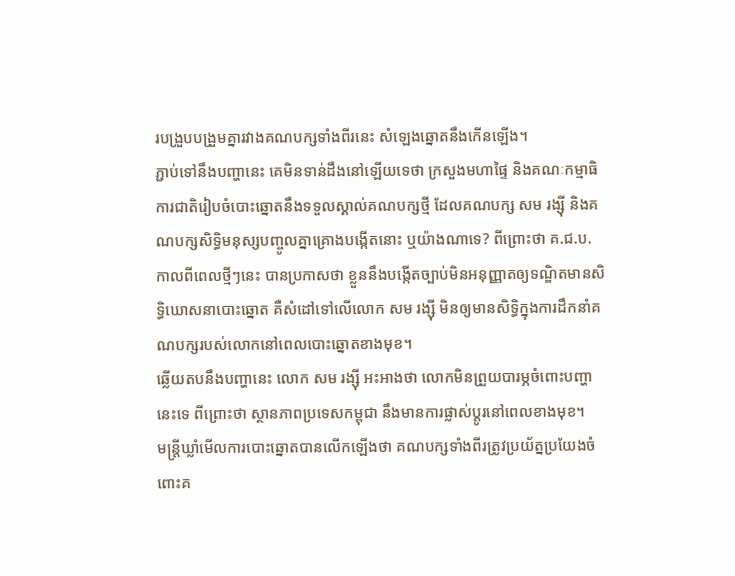របង្រួបបង្រួមគ្នារវាងគណបក្សទាំងពីរនេះ សំឡេងឆ្នោតនឹងកើនឡើង។
ភ្ជាប់ទៅនឹងបញ្ហានេះ គេមិនទាន់ដឹងនៅឡើយទេថា ក្រសួងមហាផ្ទៃ និងគណៈកម្មាធិការជាតិរៀបចំបោះឆ្នោតនឹងទទួលស្គាល់គណបក្សថ្មី ដែលគណបក្ស សម រង្ស៊ី និងគណបក្សសិទ្ធិមនុស្សបញ្ចូលគ្នាគ្រោងបង្កើតនោះ ឬយ៉ាងណាទេ? ពីព្រោះថា គ.ជ.ប. កាលពីពេលថ្មីៗនេះ បានប្រកាសថា ខ្លួននឹងបង្កើតច្បាប់មិនអនុញ្ញាតឲ្យទណ្ឌិតមានសិទ្ធិឃោសនាបោះឆ្នោត គឺសំដៅទៅលើលោក សម រង្ស៊ី មិនឲ្យមានសិទ្ធិក្នុងការដឹកនាំគណបក្សរបស់លោកនៅពេលបោះឆ្នោតខាងមុខ។
ឆ្លើយតបនឹងបញ្ហានេះ លោក សម រង្ស៊ី អះអាងថា លោកមិនព្រួយបារម្ភចំពោះបញ្ហានេះទេ ពីព្រោះថា ស្ថានភាពប្រទេសកម្ពុជា នឹងមានការផ្លាស់ប្ដូរនៅពេលខាងមុខ។
មន្ត្រីឃ្លាំមើលការបោះឆ្នោតបានលើកឡើងថា គណបក្សទាំងពីរត្រូវប្រយ័ត្នប្រយែងចំពោះគ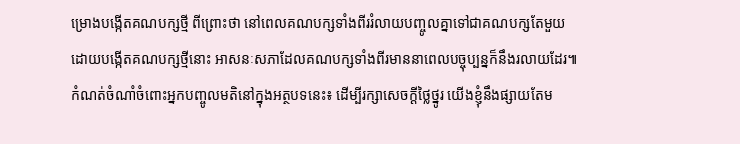ម្រោងបង្កើតគណបក្សថ្មី ពីព្រោះថា នៅពេលគណបក្សទាំងពីររំលាយបញ្ចូលគ្នាទៅជាគណបក្សតែមួយ ដោយបង្កើតគណបក្សថ្មីនោះ អាសនៈសភាដែលគណបក្សទាំងពីរមាននាពេលបច្ចុប្បន្នក៏នឹងរលាយដែរ៕
កំណត់ចំណាំចំពោះអ្នកបញ្ចូលមតិនៅក្នុងអត្ថបទនេះ៖ ដើម្បីរក្សាសេចក្ដីថ្លៃថ្នូរ យើងខ្ញុំនឹងផ្សាយតែម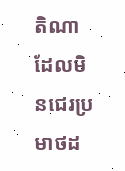តិណា ដែលមិនជេរប្រមាថដ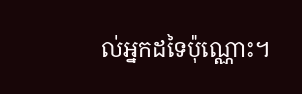ល់អ្នកដទៃប៉ុណ្ណោះ។